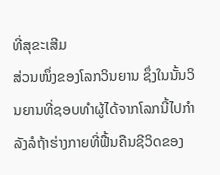ທີ່ສຸຂະເສີມ
ສ່ວນໜຶ່ງຂອງໂລກວິນຍານ ຊຶ່ງໃນນັ້ນວິນຍານທີ່ຊອບທຳຜູ້ໄດ້ຈາກໂລກນີ້ໄປກຳລັງລໍຖ້າຮ່າງກາຍທີ່ຟື້ນຄືນຊີວິດຂອງ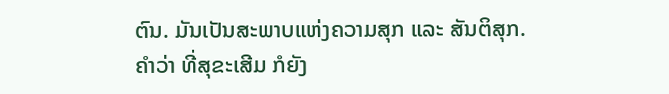ຕົນ. ມັນເປັນສະພາບແຫ່ງຄວາມສຸກ ແລະ ສັນຕິສຸກ.
ຄຳວ່າ ທີ່ສຸຂະເສີມ ກໍຍັງ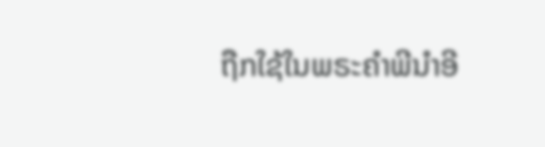ຖືກໃຊ້ໃນພຣະຄຳພີນຳອີ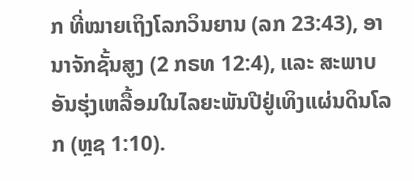ກ ທີ່ໝາຍເຖິງໂລກວິນຍານ (ລກ 23:43), ອານາຈັກຊັ້ນສູງ (2 ກຣທ 12:4), ແລະ ສະພາບອັນຮຸ່ງເຫລື້ອມໃນໄລຍະພັນປີຢູ່ເທິງແຜ່ນດິນໂລກ (ຫຼຊ 1:10).